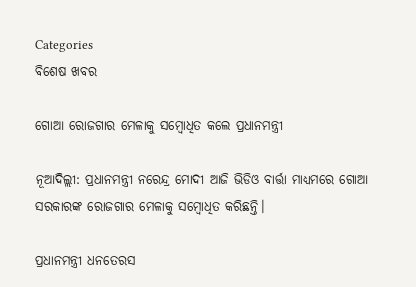Categories
ବିଶେଷ ଖବର

ଗୋଆ ରୋଜଗାର ମେଳାକୁ ସମ୍ବୋଧିତ କଲେ ପ୍ରଧାନମନ୍ତ୍ରୀ

ନୂଆଦିଲ୍ଲୀ: ପ୍ରଧାନମନ୍ତ୍ରୀ ନରେନ୍ଦ୍ର ମୋଦୀ ଆଜି ଭିଡିଓ ବାର୍ତ୍ତା ମାଧ୍ୟମରେ ଗୋଆ ସରକାରଙ୍କ ରୋଜଗାର ମେଳାକୁ ସମ୍ବୋଧିତ କରିଛନ୍ତି।

ପ୍ରଧାନମନ୍ତ୍ରୀ ଧନତେରସ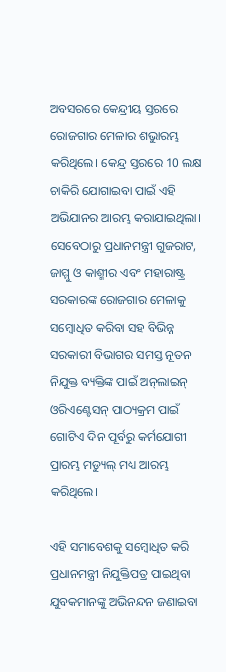ଅବସରରେ କେନ୍ଦ୍ରୀୟ ସ୍ତରରେ ରୋଜଗାର ମେଳାର ଶଭୁାରମ୍ଭ କରିଥିଲେ। କେନ୍ଦ୍ର ସ୍ତରରେ 10 ଲକ୍ଷ ଚାକିରି ଯୋଗାଇବା ପାଇଁ ଏହି ଅଭିଯାନର ଆରମ୍ଭ କରାଯାଇଥିଲା। ସେବେଠାରୁ ପ୍ରଧାନମନ୍ତ୍ରୀ ଗୁଜରାଟ, ଜାମ୍ମୁ ଓ କାଶ୍ମୀର ଏବଂ ମହାରାଷ୍ଟ୍ର ସରକାରଙ୍କ ରୋଜଗାର ମେଳାକୁ ସମ୍ବୋଧିତ କରିବା ସହ ବିଭିନ୍ନ ସରକାରୀ ବିଭାଗର ସମସ୍ତ ନୂତନ ନିଯୁକ୍ତ ବ୍ୟକ୍ତିଙ୍କ ପାଇଁ ଅନ୍‌ଲାଇନ୍ ଓରିଏଣ୍ଟେସନ୍ ପାଠ୍ୟକ୍ରମ ପାଇଁ ଗୋଟିଏ ଦିନ ପୂର୍ବରୁ କର୍ମଯୋଗୀ ପ୍ରାରମ୍ଭ ମଡ୍ୟୁଲ୍ ମଧ୍ୟ ଆରମ୍ଭ କରିଥିଲେ।

ଏହି ସମାବେଶକୁ ସମ୍ବୋଧିତ କରି ପ୍ରଧାନମନ୍ତ୍ରୀ ନିଯୁକ୍ତିପତ୍ର ପାଇଥିବା ଯୁବକମାନଙ୍କୁ ଅଭିନନ୍ଦନ ଜଣାଇବା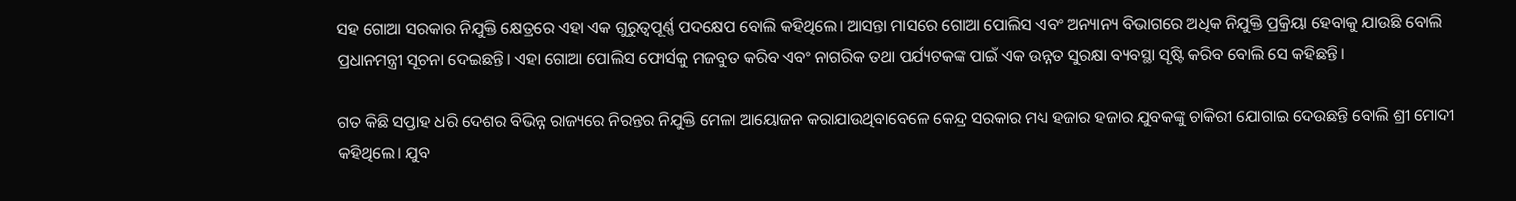ସହ ଗୋଆ ସରକାର ନିଯୁକ୍ତି କ୍ଷେତ୍ରରେ ଏହା ଏକ ଗୁରୁତ୍ୱପୂର୍ଣ୍ଣ ପଦକ୍ଷେପ ବୋଲି କହିଥିଲେ। ଆସନ୍ତା ମାସରେ ଗୋଆ ପୋଲିସ ଏବଂ ଅନ୍ୟାନ୍ୟ ବିଭାଗରେ ଅଧିକ ନିଯୁକ୍ତି ପ୍ରକ୍ରିୟା ହେବାକୁ ଯାଉଛି ବୋଲି ପ୍ରଧାନମନ୍ତ୍ରୀ ସୂଚନା ଦେଇଛନ୍ତି। ଏହା ଗୋଆ ପୋଲିସ ଫୋର୍ସକୁ ମଜବୁତ କରିବ ଏବଂ ନାଗରିକ ତଥା ପର୍ଯ୍ୟଟକଙ୍କ ପାଇଁ ଏକ ଉନ୍ନତ ସୁରକ୍ଷା ବ୍ୟବସ୍ଥା ସୃଷ୍ଟି କରିବ ବୋଲି ସେ କହିଛନ୍ତି।

ଗତ କିଛି ସପ୍ତାହ ଧରି ଦେଶର ବିଭିନ୍ନ ରାଜ୍ୟରେ ନିରନ୍ତର ନିଯୁକ୍ତି ମେଳା ଆୟୋଜନ କରାଯାଉଥିବାବେଳେ କେନ୍ଦ୍ର ସରକାର ମଧ୍ୟ ହଜାର ହଜାର ଯୁବକଙ୍କୁ ଚାକିରୀ ଯୋଗାଇ ଦେଉଛନ୍ତି ବୋଲି ଶ୍ରୀ ମୋଦୀ କହିଥିଲେ। ଯୁବ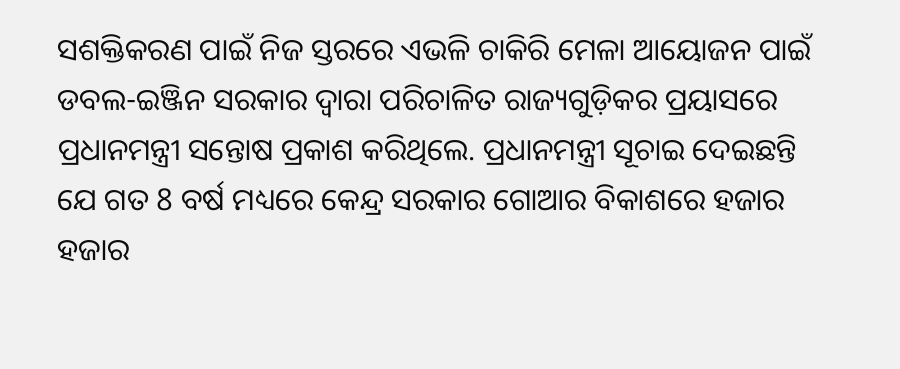ସଶକ୍ତିକରଣ ପାଇଁ ନିଜ ସ୍ତରରେ ଏଭଳି ଚାକିରି ମେଳା ଆୟୋଜନ ପାଇଁ ଡବଲ-ଇଞ୍ଜିନ ସରକାର ଦ୍ୱାରା ପରିଚାଳିତ ରାଜ୍ୟଗୁଡ଼ିକର ପ୍ରୟାସରେ ପ୍ରଧାନମନ୍ତ୍ରୀ ସନ୍ତୋଷ ପ୍ରକାଶ କରିଥିଲେ. ପ୍ରଧାନମନ୍ତ୍ରୀ ସୂଚାଇ ଦେଇଛନ୍ତି ଯେ ଗତ 8 ବର୍ଷ ମଧ୍ୟରେ କେନ୍ଦ୍ର ସରକାର ଗୋଆର ବିକାଶରେ ହଜାର ହଜାର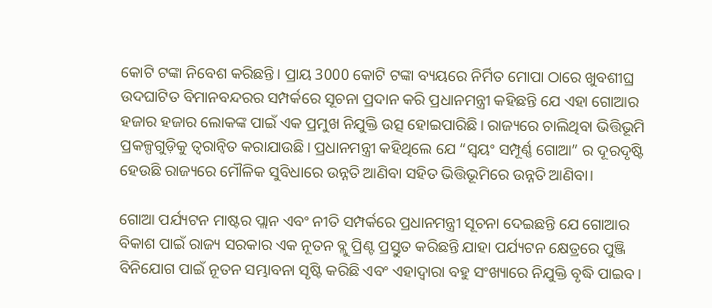କୋଟି ଟଙ୍କା ନିବେଶ କରିଛନ୍ତି। ପ୍ରାୟ 3000 କୋଟି ଟଙ୍କା ବ୍ୟୟରେ ନିର୍ମିତ ମୋପା ଠାରେ ଖୁବଶୀଘ୍ର ଉଦଘାଟିତ ବିମାନବନ୍ଦରର ସମ୍ପର୍କରେ ସୂଚନା ପ୍ରଦାନ କରି ପ୍ରଧାନମନ୍ତ୍ରୀ କହିଛନ୍ତି ଯେ ଏହା ଗୋଆର ହଜାର ହଜାର ଲୋକଙ୍କ ପାଇଁ ଏକ ପ୍ରମୁଖ ନିଯୁକ୍ତି ଉତ୍ସ ହୋଇପାରିଛି। ରାଜ୍ୟରେ ଚାଲିଥିବା ଭିତ୍ତିଭୂମି ପ୍ରକଳ୍ପଗୁଡ଼ିକୁ ତ୍ବରାନ୍ବିତ କରାଯାଉଛି। ପ୍ରଧାନମନ୍ତ୍ରୀ କହିଥିଲେ ଯେ “ସ୍ବୟଂ ସମ୍ପୂର୍ଣ୍ଣ ଗୋଆ” ର ଦୂରଦୃଷ୍ଟି ହେଉଛି ରାଜ୍ୟରେ ମୌଳିକ ସୁବିଧାରେ ଉନ୍ନତି ଆଣିବା ସହିତ ଭିତ୍ତିଭୂମିରେ ଉନ୍ନତି ଆଣିବା।

ଗୋଆ ପର୍ଯ୍ୟଟନ ମାଷ୍ଟର ପ୍ଲାନ ଏବଂ ନୀତି ସମ୍ପର୍କରେ ପ୍ରଧାନମନ୍ତ୍ରୀ ସୂଚନା ଦେଇଛନ୍ତି ଯେ ଗୋଆର ବିକାଶ ପାଇଁ ରାଜ୍ୟ ସରକାର ଏକ ନୂତନ ବ୍ଲୁ ପ୍ରିଣ୍ଟ ପ୍ରସ୍ତୁତ କରିଛନ୍ତି ଯାହା ପର୍ଯ୍ୟଟନ କ୍ଷେତ୍ରରେ ପୁଞ୍ଜି ବିନିଯୋଗ ପାଇଁ ନୂତନ ସମ୍ଭାବନା ସୃଷ୍ଟି କରିଛି ଏବଂ ଏହାଦ୍ୱାରା ବହୁ ସଂଖ୍ୟାରେ ନିଯୁକ୍ତି ବୃଦ୍ଧି ପାଇବ।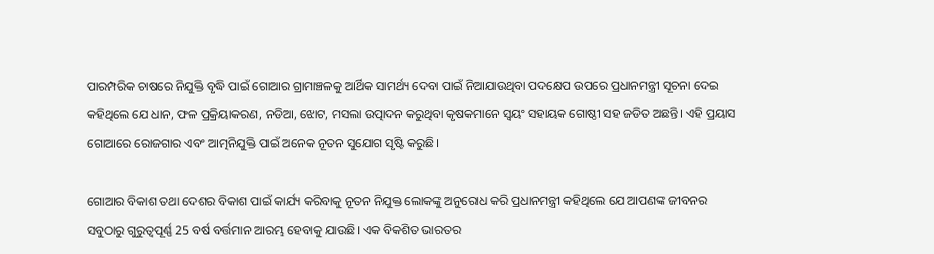ପାରମ୍ପରିକ ଚାଷରେ ନିଯୁକ୍ତି ବୃଦ୍ଧି ପାଇଁ ଗୋଆର ଗ୍ରାମାଞ୍ଚଳକୁ ଆର୍ଥିକ ସାମର୍ଥ୍ୟ ଦେବା ପାଇଁ ନିଆଯାଉଥିବା ପଦକ୍ଷେପ ଉପରେ ପ୍ରଧାନମନ୍ତ୍ରୀ ସୂଚନା ଦେଇ କହିଥିଲେ ଯେ ଧାନ, ଫଳ ପ୍ରକ୍ରିୟାକରଣ, ନଡିଆ, ଝୋଟ, ମସଲା ଉତ୍ପାଦନ କରୁଥିବା କୃଷକମାନେ ସ୍ୱୟଂ ସହାୟକ ଗୋଷ୍ଠୀ ସହ ଜଡିତ ଅଛନ୍ତି। ଏହି ପ୍ରୟାସ ଗୋଆରେ ରୋଜଗାର ଏବଂ ଆତ୍ମନିଯୁକ୍ତି ପାଇଁ ଅନେକ ନୂତନ ସୁଯୋଗ ସୃଷ୍ଟି କରୁଛି।

ଗୋଆର ବିକାଶ ତଥା ଦେଶର ବିକାଶ ପାଇଁ କାର୍ଯ୍ୟ କରିବାକୁ ନୂତନ ନିଯୁକ୍ତ ଲୋକଙ୍କୁ ଅନୁରୋଧ କରି ପ୍ରଧାନମନ୍ତ୍ରୀ କହିଥିଲେ ଯେ ଆପଣଙ୍କ ଜୀବନର ସବୁଠାରୁ ଗୁରୁତ୍ୱପୂର୍ଣ୍ଣ 25 ବର୍ଷ ବର୍ତ୍ତମାନ ଆରମ୍ଭ ହେବାକୁ ଯାଉଛି। ଏକ ବିକଶିତ ଭାରତର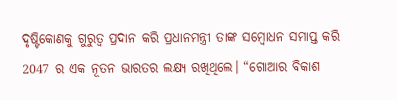ଦୃଷ୍ଟିକୋଣକୁ ଗୁରୁତ୍ବ ପ୍ରଦାନ କରି ପ୍ରଧାନମନ୍ତ୍ରୀ ତାଙ୍କ ସମ୍ବୋଧନ ସମାପ୍ତ କରି 2047 ର ଏକ ନୂତନ ଭାରତର ଲକ୍ଷ୍ୟ ରଖିଥିଲେ। “ଗୋଆର ବିକାଶ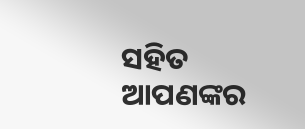ସହିତ ଆପଣଙ୍କର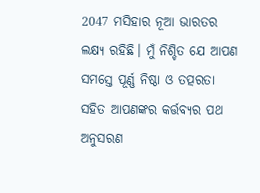2047 ମସିହାର ନୂଆ ଭାରତର ଲକ୍ଷ୍ୟ ରହିଛି। ମୁଁ ନିଶ୍ଚିତ ଯେ ଆପଣ ସମସ୍ତେ ପୂର୍ଣ୍ଣ ନିଷ୍ଠା ଓ ତତ୍ପରତା ସହିତ ଆପଣଙ୍କର କର୍ତ୍ତବ୍ୟର ପଥ ଅନୁସରଣ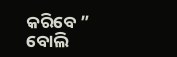କରିବେ ” ବୋଲି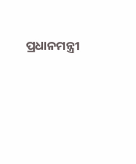ପ୍ରଧାନମନ୍ତ୍ରୀ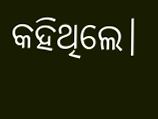କହିଥିଲେ।